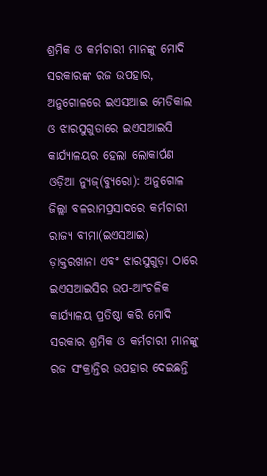ଶ୍ରମିକ ଓ କର୍ମଚାରୀ ମାନଙ୍କୁ ମୋଦି ସରକାରଙ୍କ ରଜ ଉପହାର, ଅନୁଗୋଳରେ ଇଏସଆଇ ମେଡିକାଲ ଓ ଝାରସୁଗୁଡାରେ ଇଏସଆଇସି କାର୍ଯ୍ୟାଳୟର ହେଲା ଲୋକାର୍ପଣ
ଓଡ଼ିଆ ନ୍ୟୁଜ୍(ବ୍ୟୁରୋ): ଅନୁଗୋଳ ଜିଲ୍ଲା ବଳରାମପ୍ରସାଦରେ କର୍ମଚାରୀ ରାଜ୍ୟ ବୀମା(ଇଏସଆଇ) ଡ଼ାକ୍ତରଖାନା ଏବଂ ଝାରସୁଗୁଡ଼ା ଠାରେ ଇଏସଆଇସିର ଉପ-ଆଂଚଳିକ କାର୍ଯ୍ୟାଳୟ ପ୍ରତିଷ୍ଠା କରି ମୋଦି ସରକାର ଶ୍ରମିକ ଓ କର୍ମଚାରୀ ମାନଙ୍କୁ ରଜ ସଂକ୍ରାନ୍ତିର ଉପହାର ଦେଇଛନ୍ତି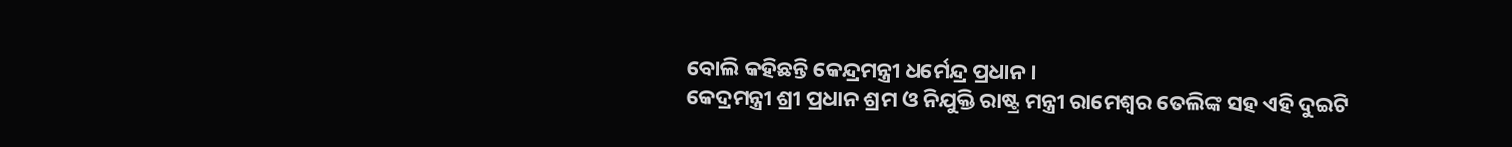ବୋଲି କହିଛନ୍ତି କେନ୍ଦ୍ରମନ୍ତ୍ରୀ ଧର୍ମେନ୍ଦ୍ର ପ୍ରଧାନ ।
କେଦ୍ରମନ୍ତ୍ରୀ ଶ୍ରୀ ପ୍ରଧାନ ଶ୍ରମ ଓ ନିଯୁକ୍ତି ରାଷ୍ଟ୍ର ମନ୍ତ୍ରୀ ରାମେଶ୍ୱର ତେଲିଙ୍କ ସହ ଏହି ଦୁଇଟି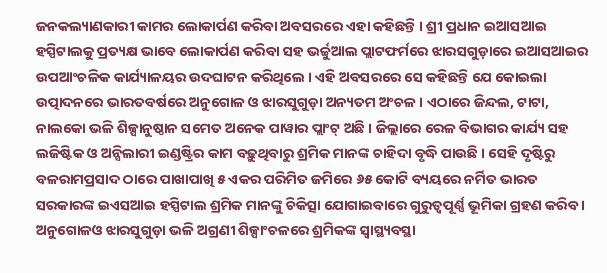ଜନକଲ୍ୟାଣକାରୀ କାମର ଲୋକାର୍ପଣ କରିବା ଅବସରରେ ଏହା କହିଛନ୍ତି । ଶ୍ରୀ ପ୍ରଧାନ ଇଆସଆଇ ହସ୍ପିଟାଲକୁ ପ୍ରତ୍ୟକ୍ଷ ଭାବେ ଲୋକାର୍ପଣ କରିବା ସହ ଭର୍ଚ୍ଚୁଆଲ ପ୍ଲାଟଫର୍ମରେ ଝାରସଗୁଡ଼ାରେ ଇଆସଆଇର ଉପଆଂଚଳିକ କାର୍ଯ୍ୟାଳୟର ଉଦଘାଟନ କରିଥିଲେ । ଏହି ଅବସରରେ ସେ କହିଛନ୍ତି ଯେ କୋଇଲା ଉତ୍ପାଦନରେ ଭାରତବର୍ଷରେ ଅନୁଗୋଳ ଓ ଝାରସୁଗୁଡ଼ା ଅନ୍ୟତମ ଅଂଚଳ । ଏଠାରେ ଜିନ୍ଦଲ, ଟାଟା, ନାଲକୋ ଭଳି ଶିଳ୍ପାନୁଷ୍ଠାନ ସମେତ ଅନେକ ପାୱାର ପ୍ଲାଂଟ୍ ଅଛି । ଜିଲ୍ଲାରେ ରେଳ ବିଭାଗର କାର୍ଯ୍ୟ ସହ ଲଜିଷ୍ଟିକ ଓ ଅନ୍ସିଲାରୀ ଇଣ୍ଡଷ୍ଟ୍ରିର କାମ ବଢ଼ୁଥିବାରୁ ଶ୍ରମିକ ମାନଙ୍କ ଚାହିଦା ବୃଦ୍ଧି ପାଉଛି । ସେହି ଦୃଷ୍ଟିରୁ ବଳରାମପ୍ରସାଦ ଠାରେ ପାଖାପାଖି ୫ ଏକର ପରିମିତ ଜମିରେ ୬୫ କୋଟି ବ୍ୟୟରେ ନର୍ମିତ ଭାରତ ସରକାରଙ୍କ ଇଏସଆଇ ହସ୍ପିଟାଲ ଶ୍ରମିକ ମାନଙ୍କୁ ଚିକିତ୍ସା ଯୋଗାଇବାରେ ଗୁରୁତ୍ୱପୂର୍ଣ୍ଣ ଭୂମିକା ଗ୍ରହଣ କରିବ ।
ଅନୁଗୋଳଓ ଝାରସୁଗୁଡ଼ା ଭଳି ଅଗ୍ରଣୀ ଶିଳ୍ପାଂଚଳରେ ଶ୍ରମିକଙ୍କ ସ୍ୱାସ୍ଥ୍ୟବସ୍ଥା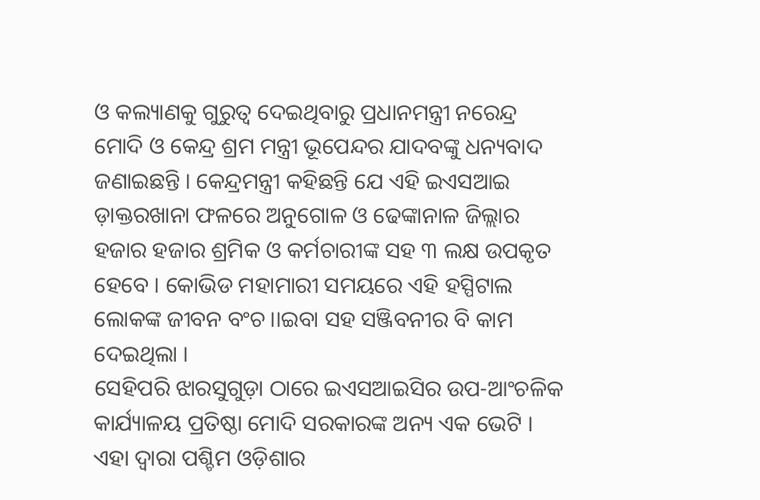ଓ କଲ୍ୟାଣକୁ ଗୁରୁତ୍ୱ ଦେଇଥିବାରୁ ପ୍ରଧାନମନ୍ତ୍ରୀ ନରେନ୍ଦ୍ର ମୋଦି ଓ କେନ୍ଦ୍ର ଶ୍ରମ ମନ୍ତ୍ରୀ ଭୂପେନ୍ଦର ଯାଦବଙ୍କୁ ଧନ୍ୟବାଦ ଜଣାଇଛନ୍ତି । କେନ୍ଦ୍ରମନ୍ତ୍ରୀ କହିଛନ୍ତି ଯେ ଏହି ଇଏସଆଇ ଡ଼ାକ୍ତରଖାନା ଫଳରେ ଅନୁଗୋଳ ଓ ଢେଙ୍କାନାଳ ଜିଲ୍ଲାର ହଜାର ହଜାର ଶ୍ରମିକ ଓ କର୍ମଚାରୀଙ୍କ ସହ ୩ ଲକ୍ଷ ଉପକୃତ ହେବେ । କୋଭିଡ ମହାମାରୀ ସମୟରେ ଏହି ହସ୍ପିଟାଲ ଲୋକଙ୍କ ଜୀବନ ବଂଚ।।ଇବା ସହ ସଞ୍ଜିବନୀର ବି କାମ ଦେଇଥିଲା ।
ସେହିପରି ଝାରସୁଗୁଡ଼ା ଠାରେ ଇଏସଆଇସିର ଉପ-ଆଂଚଳିକ କାର୍ଯ୍ୟାଳୟ ପ୍ରତିଷ୍ଠା ମୋଦି ସରକାରଙ୍କ ଅନ୍ୟ ଏକ ଭେଟି । ଏହା ଦ୍ୱାରା ପଶ୍ଚିମ ଓଡ଼ିଶାର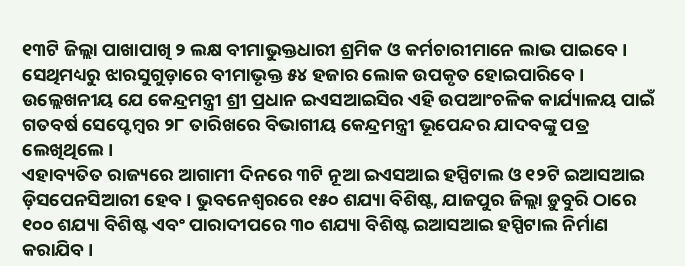୧୩ଟି ଜିଲ୍ଲା ପାଖାପାଖି ୨ ଲକ୍ଷ ବୀମାଭୁକ୍ତଧାରୀ ଶ୍ରମିକ ଓ କର୍ମଚାରୀମାନେ ଲାଭ ପାଇବେ । ସେଥିମଧ୍ୟରୁ ଝାରସୁଗୁଡ଼ାରେ ବୀମାଭୃକ୍ତ ୫୪ ହଜାର ଲୋକ ଉପକୃତ ହୋଇପାରିବେ । ଉଲ୍ଲେଖନୀୟ ଯେ କେନ୍ଦ୍ରମନ୍ତ୍ରୀ ଶ୍ରୀ ପ୍ରଧାନ ଇଏସଆଇସିର ଏହି ଉପଆଂଚଳିକ କାର୍ଯ୍ୟାଳୟ ପାଇଁ ଗତବର୍ଷ ସେପ୍ଟେମ୍ବର ୨୮ ତାରିଖରେ ବିଭାଗୀୟ କେନ୍ଦ୍ରମନ୍ତ୍ରୀ ଭୂପେନ୍ଦର ଯାଦବଙ୍କୁ ପତ୍ର ଲେଖିଥିଲେ ।
ଏହାବ୍ୟତିତ ରାଜ୍ୟରେ ଆଗାମୀ ଦିନରେ ୩ଟି ନୂଆ ଇଏସଆଇ ହସ୍ପିଟାଲ ଓ ୧୨ଟି ଇଆସଆଇ ଡ଼ିସପେନସିଆରୀ ହେବ । ଭୁବନେଶ୍ୱରରେ ୧୫୦ ଶଯ୍ୟା ବିଶିଷ୍ଟ, ଯାଜପୁର ଜିଲ୍ଲା ଡ଼ୁବୁରି ଠାରେ ୧୦୦ ଶଯ୍ୟା ବିଶିଷ୍ଟ ଏବଂ ପାରାଦୀପରେ ୩୦ ଶଯ୍ୟା ବିଶିଷ୍ଟ ଇଆସଆଇ ହସ୍ପିଟାଲ ନିର୍ମାଣ କରାଯିବ ।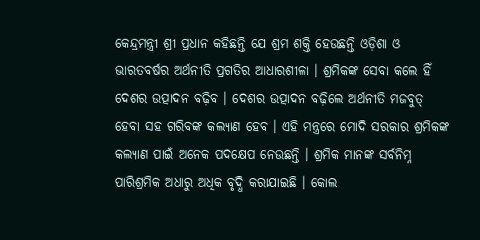କେନ୍ଦ୍ରମନ୍ତ୍ରୀ ଶ୍ରୀ ପ୍ରଧାନ କହିଛନ୍ତି ଯେ ଶ୍ରମ ଶକ୍ତି ହେଉଛନ୍ତି ଓଡ଼ିଶା ଓ ଭାରତବର୍ଷର ଅର୍ଥନୀତି ପ୍ରଗତିର ଆଧାରଶୀଳା । ଶ୍ରମିକଙ୍କ ସେବା କଲେ ହିଁ ଦେଶର ଉତ୍ପାଦନ ବଢ଼ିବ । ଦେଶର ଉତ୍ପାଦନ ବଢ଼ିଲେ ଅର୍ଥନୀତି ମଜବୁତ୍ ହେବା ସହ ଗରିବଙ୍କ କଲ୍ୟାଣ ହେବ । ଏହି ମନ୍ତ୍ରରେ ମୋଦି ସରକାର ଶ୍ରମିକଙ୍କ କଲ୍ୟାଣ ପାଇଁ ଅନେକ ପଦକ୍ଷେପ ନେଉଛନ୍ତି । ଶ୍ରମିକ ମାନଙ୍କ ସର୍ବନିମ୍ନ ପାରିଶ୍ରମିକ ଅଧାରୁ ଅଧିକ ବୃଦ୍ଧି କରାଯାଇଛି । କୋଲ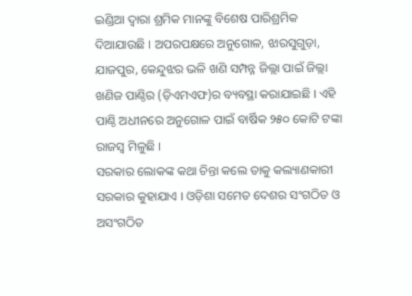ଇଣ୍ଡିଆ ଦ୍ୱାରା ଶ୍ରମିକ ମାନଙ୍କୁ ବିଶେଷ ପାରିଶ୍ରମିକ ଦିଆଯାଉଛି । ଅପରପକ୍ଷରେ ଅନୁଗୋଳ, ଝାରସୁଗୁଡ଼ା, ଯାଜପୁର, କେନ୍ଦୁଝର ଭଳି ଖଣି ସମ୍ପନ୍ନ ଜିଲ୍ଲା ପାଇଁ ଜିଲ୍ଲା ଖଣିଜ ପାଣ୍ଠିର (ଡ଼ିଏମଏଫ)ର ବ୍ୟବସ୍ଥା କରାଯାଇଛି । ଏହି ପାଣ୍ଠି ଅଧୀନରେ ଅନୁଗୋଳ ପାଇଁ ବାର୍ଷିକ ୨୫୦ କୋଟି ଟଙ୍କା ରାଜସ୍ୱ ମିଳୁଛି ।
ସରକାର ଲୋକଙ୍କ କଥା ଚିନ୍ତା କଲେ ତାକୁ କଲ୍ୟାଣକାରୀ ସରକାର କୁହାଯାଏ । ଓଡ଼ିଶା ସମେତ ଦେଶର ସଂଗଠିତ ଓ ଅସଂଗଠିତ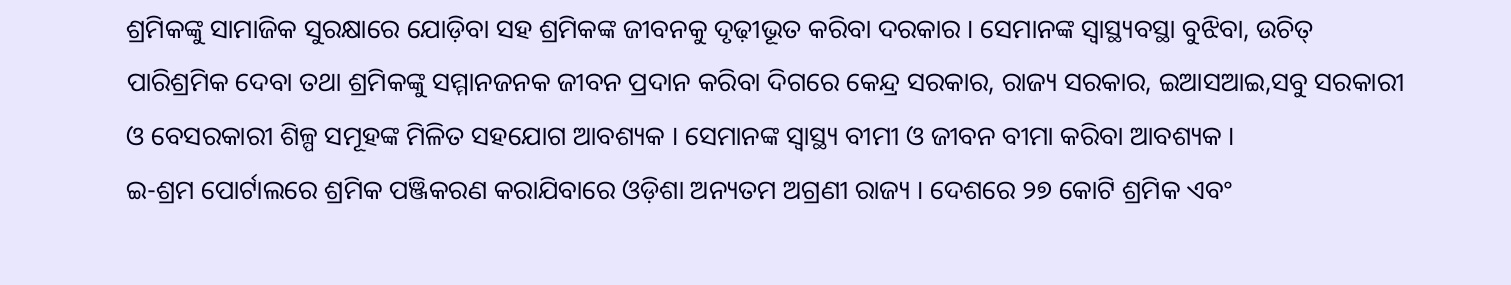ଶ୍ରମିକଙ୍କୁ ସାମାଜିକ ସୁରକ୍ଷାରେ ଯୋଡ଼ିବା ସହ ଶ୍ରମିକଙ୍କ ଜୀବନକୁ ଦୃଢ଼ୀଭୂତ କରିବା ଦରକାର । ସେମାନଙ୍କ ସ୍ୱାସ୍ଥ୍ୟବସ୍ଥା ବୁଝିବା, ଉଚିତ୍ ପାରିଶ୍ରମିକ ଦେବା ତଥା ଶ୍ରମିକଙ୍କୁ ସମ୍ମାନଜନକ ଜୀବନ ପ୍ରଦାନ କରିବା ଦିଗରେ କେନ୍ଦ୍ର ସରକାର, ରାଜ୍ୟ ସରକାର, ଇଆସଆଇ,ସବୁ ସରକାରୀ ଓ ବେସରକାରୀ ଶିଳ୍ପ ସମୂହଙ୍କ ମିଳିତ ସହଯୋଗ ଆବଶ୍ୟକ । ସେମାନଙ୍କ ସ୍ୱାସ୍ଥ୍ୟ ବୀମୀ ଓ ଜୀବନ ବୀମା କରିବା ଆବଶ୍ୟକ ।
ଇ-ଶ୍ରମ ପୋର୍ଟାଲରେ ଶ୍ରମିକ ପଞ୍ଜିକରଣ କରାଯିବାରେ ଓଡ଼ିଶା ଅନ୍ୟତମ ଅଗ୍ରଣୀ ରାଜ୍ୟ । ଦେଶରେ ୨୭ କୋଟି ଶ୍ରମିକ ଏବଂ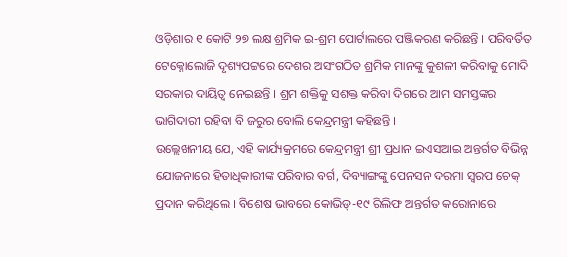ଓଡ଼ିଶାର ୧ କୋଟି ୨୭ ଲକ୍ଷ ଶ୍ରମିକ ଇ-ଶ୍ରମ ପୋର୍ଟାଲରେ ପଞ୍ଜିକରଣ କରିଛନ୍ତି । ପରିବର୍ତିତ ଟେକ୍ନୋଲୋଜି ଦୃଶ୍ୟପଟ୍ଟରେ ଦେଶର ଅସଂଗଠିତ ଶ୍ରମିକ ମାନଙ୍କୁ କୁଶଳୀ କରିବାକୁ ମୋଦି ସରକାର ଦାୟିତ୍ୱ ନେଇଛନ୍ତି । ଶ୍ରମ ଶକ୍ତିକୁ ସଶକ୍ତ କରିବା ଦିଗରେ ଆମ ସମସ୍ତଙ୍କର ଭାଗିଦାରୀ ରହିବା ବି ଜରୁର ବୋଲି କେନ୍ଦ୍ରମନ୍ତ୍ରୀ କହିଛନ୍ତି ।
ଉଲ୍ଲେଖନୀୟ ଯେ, ଏହି କାର୍ଯ୍ୟକ୍ରମରେ କେନ୍ଦ୍ରମନ୍ତ୍ରୀ ଶ୍ରୀ ପ୍ରଧାନ ଇଏସଆଇ ଅନ୍ତର୍ଗତ ବିଭିନ୍ନ ଯୋଜନାରେ ହିତାଧିକାରୀଙ୍କ ପରିବାର ବର୍ଗ, ଦିବ୍ୟାଙ୍ଗଙ୍କୁ ପେନସନ ଦରମା ସ୍ୱରପ ଚେକ୍ ପ୍ରଦାନ କରିଥିଲେ । ବିଶେଷ ଭାବରେ କୋଭିଡ୍-୧୯ ରିଲିଫ ଅନ୍ତର୍ଗତ କରୋନାରେ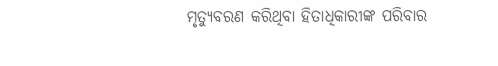ମୃତ୍ୟୁବରଣ କରିଥିବା ହିତାଧିକାରୀଙ୍କ ପରିବାର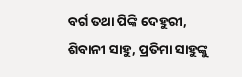ବର୍ଗ ତଥା ପିଙ୍କି ଦେହୁରୀ, ଶିବାନୀ ସାହୁ, ପ୍ରତିମା ସାହୁଙ୍କୁ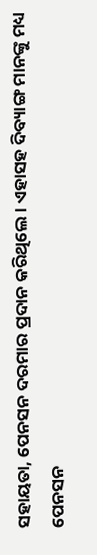ସହାୟତା, ପେନସନ ଦରମାର ପ୍ରଦାନ କରିଥିଲେ । ଏହାସହ ଦିବ୍ୟାଙ୍ଗ ମାନଙ୍କୁ ମଧ୍ୟ ପେନସନ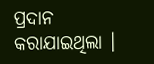ପ୍ରଦାନ କରାଯାଇଥିଲା ।